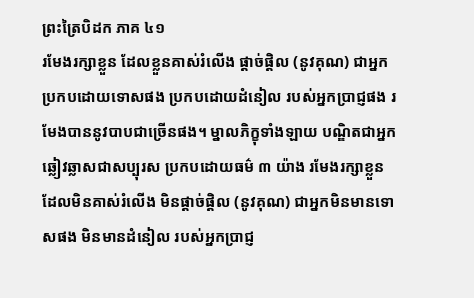ព្រះត្រៃបិដក ភាគ ៤១
រមែងរក្សាខ្លួន ដែលខ្លួនគាស់រំលើង ផ្តាច់ផ្តិល (នូវគុណ) ជាអ្នកប្រកបដោយទោសផង ប្រកបដោយដំនៀល របស់អ្នកប្រាជ្ញផង រមែងបាននូវបាបជាច្រើនផង។ ម្នាលភិក្ខុទាំងឡាយ បណ្ឌិតជាអ្នកឆ្លៀវឆ្លាសជាសប្បុរស ប្រកបដោយធម៌ ៣ យ៉ាង រមែងរក្សាខ្លួន ដែលមិនគាស់រំលើង មិនផ្តាច់ផ្តិល (នូវគុណ) ជាអ្នកមិនមានទោសផង មិនមានដំនៀល របស់អ្នកប្រាជ្ញ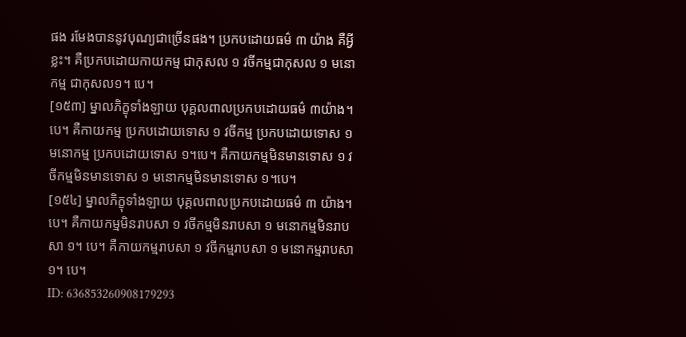ផង រមែងបាននូវបុណ្យជាច្រើនផង។ ប្រកបដោយធម៌ ៣ យ៉ាង គឺអ្វីខ្លះ។ គឺប្រកបដោយកាយកម្ម ជាកុសល ១ វចីកម្មជាកុសល ១ មនោកម្ម ជាកុសល១។ បេ។
[១៥៣] ម្នាលភិក្ខុទាំងឡាយ បុគ្គលពាលប្រកបដោយធម៌ ៣យ៉ាង។ បេ។ គឺកាយកម្ម ប្រកបដោយទោស ១ វចីកម្ម ប្រកបដោយទោស ១ មនោកម្ម ប្រកបដោយទោស ១។បេ។ គឺកាយកម្មមិនមានទោស ១ វចីកម្មមិនមានទោស ១ មនោកម្មមិនមានទោស ១។បេ។
[១៥៤] ម្នាលភិក្ខុទាំងឡាយ បុគ្គលពាលប្រកបដោយធម៌ ៣ យ៉ាង។ បេ។ គឺកាយកម្មមិនរាបសា ១ វចីកម្មមិនរាបសា ១ មនោកម្មមិនរាបសា ១។ បេ។ គឺកាយកម្មរាបសា ១ វចីកម្មរាបសា ១ មនោកម្មរាបសា ១។ បេ។
ID: 636853260908179293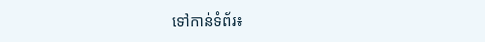ទៅកាន់ទំព័រ៖